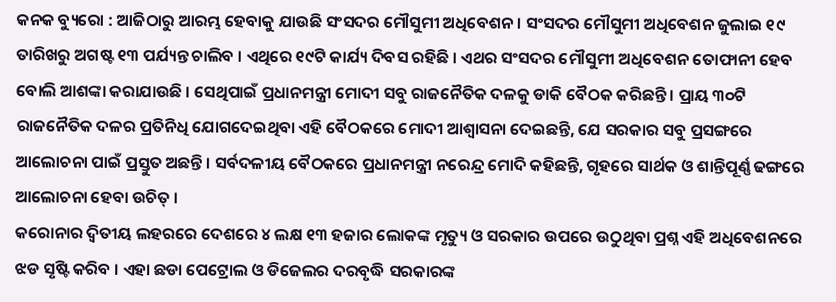କନକ ବ୍ୟୁରୋ : ଆଜିଠାରୁ ଆରମ୍ଭ ହେବାକୁ ଯାଉଛି ସଂସଦର ମୌସୁମୀ ଅଧିବେଶନ । ସଂସଦର ମୌସୁମୀ ଅଧିବେଶନ ଜୁଲାଇ ୧୯ ତାରିଖରୁ ଅଗଷ୍ଟ ୧୩ ପର୍ଯ୍ୟନ୍ତ ଚାଲିବ । ଏଥିରେ ୧୯ଟି କାର୍ଯ୍ୟ ଦିବସ ରହିଛି । ଏଥର ସଂସଦର ମୌସୁମୀ ଅଧିବେଶନ ତୋଫାନୀ ହେବ ବୋଲି ଆଶଙ୍କା କରାଯାଉଛି । ସେଥିପାଇଁ ପ୍ରଧାନମନ୍ତ୍ରୀ ମୋଦୀ ସବୁ ରାଜନୈତିକ ଦଳକୁ ଡାକି ବୈଠକ କରିଛନ୍ତି । ପ୍ରାୟ ୩୦ଟି ରାଜନୈତିକ ଦଳର ପ୍ରତିନିଧି ଯୋଗଦେଇଥିବା ଏହି ବୈଠକରେ ମୋଦୀ ଆଶ୍ୱାସନା ଦେଇଛନ୍ତି, ଯେ ସରକାର ସବୁ ପ୍ରସଙ୍ଗରେ ଆଲୋଚନା ପାଇଁ ପ୍ରସ୍ତୁତ ଅଛନ୍ତି । ସର୍ବଦଳୀୟ ବୈଠକରେ ପ୍ରଧାନମନ୍ତ୍ରୀ ନରେନ୍ଦ୍ର ମୋଦି କହିଛନ୍ତି, ଗୃହରେ ସାର୍ଥକ ଓ ଶାନ୍ତିପୂର୍ଣ୍ଣ ଢଙ୍ଗରେ ଆଲୋଚନା ହେବା ଉଚିତ୍ ।
କରୋନାର ଦ୍ୱିତୀୟ ଲହରରେ ଦେଶରେ ୪ ଲକ୍ଷ ୧୩ ହଜାର ଲୋକଙ୍କ ମୃତ୍ୟୁ ଓ ସରକାର ଉପରେ ଉଠୁଥିବା ପ୍ରଶ୍ନ ଏହି ଅଧିବେଶନରେ ଝଡ ସୃଷ୍ଟି କରିବ । ଏହା ଛଡା ପେଟ୍ରୋଲ ଓ ଡିଜେଲର ଦରବୃଦ୍ଧି ସରକାରଙ୍କ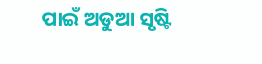ପାଇଁ ଅଡୁଆ ସୃଷ୍ଟି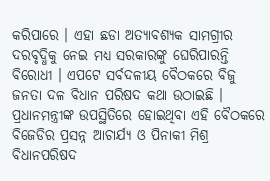କରିପାରେ । ଏହା ଛଡା ଅତ୍ୟାବଶ୍ୟକ ସାମଗ୍ରୀର ଦରବୃଦ୍ଧିକୁ ନେଇ ମଧ୍ୟ ସରକାରଙ୍କୁ ଘେରିପାରନ୍ତି ବିରୋଧୀ । ଏପଟେ ସର୍ବଦଳୀୟ ବୈଠକରେ ବିଜୁ ଜନତା ଦଳ ବିଧାନ ପରିଷଦ କଥା ଉଠାଇଛି । ପ୍ରଧାନମନ୍ତ୍ରୀଙ୍କ ଉପସ୍ଥିତିରେ ହୋଇଥିବା ଏହି ବୈଠକରେ ବିଜେଡିର ପ୍ରସନ୍ନ ଆଚାର୍ଯ୍ୟ ଓ ପିନାକୀ ମିଶ୍ର ବିଧାନପରିଷଦ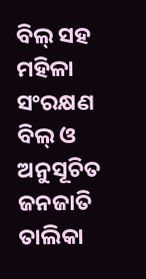ବିଲ୍ ସହ ମହିଳା ସଂରକ୍ଷଣ ବିଲ୍ ଓ ଅନୁସୂଚିତ ଜନଜାତି ତାଲିକା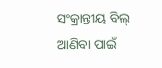ସଂକ୍ରାନ୍ତୀୟ ବିଲ୍ ଆଣିବା ପାଇଁ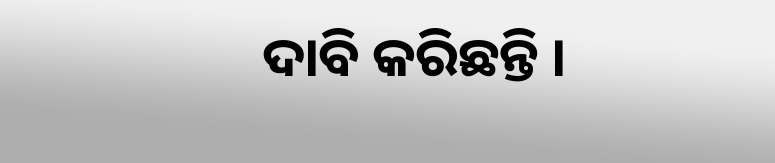ଦାବି କରିଛନ୍ତି ।